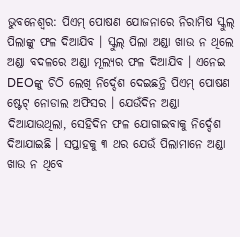ଭୁବନେଶ୍ୱର: ପିଏମ୍ ପୋଷଣ ଯୋଜନାରେ ନିରାମିଷ ସ୍କୁଲ୍ ପିଲାଙ୍କୁ ଫଳ ଦିଆଯିବ । ସ୍କୁଲ୍ ପିଲା ଅଣ୍ଡା ଖାଉ ନ ଥିଲେ ଅଣ୍ଡା ବଦଳରେ ଅଣ୍ଡା ମୂଲ୍ୟର ଫଳ ଦିଆଯିବ । ଏନେଇ DEOଙ୍କୁ ଚିଠି ଲେଖି ନିର୍ଦ୍ଦେଶ ଦେଇଛନ୍ତି ପିଏମ୍ ପୋଷଣ ଷ୍ଟେଟ୍ ନୋଡାଲ ଅଫିସର । ଯେଉଁଦିନ ଅଣ୍ଡା ଦିଆଯାଉଥିଲା, ସେହିଦିନ ଫଳ ଯୋଗାଇବାକୁ ନିର୍ଦ୍ଦେଶ ଦିଆଯାଇଛି । ସପ୍ତାହକୁ ୩ ଥର ଯେଉଁ ପିଲାମାନେ ଅଣ୍ଡା ଖାଉ ନ ଥିବେ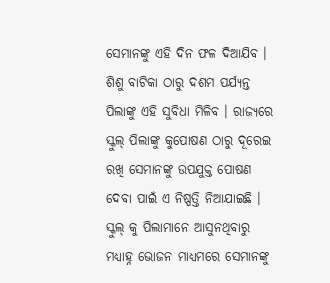ସେମାନଙ୍କୁ ଏହି ଦିନ ଫଳ ଦିଆଯିବ ।
ଶିଶୁ ବାଟିକା ଠାରୁ ଦଶମ ପର୍ଯ୍ୟନ୍ତ ପିଲାଙ୍କୁ ଏହି ସୁବିଧା ମିଳିବ । ରାଜ୍ୟରେ ସ୍କୁଲ୍ ପିଲାଙ୍କୁ କୁପୋଷଣ ଠାରୁ ଦୂରେଇ ରଖି ସେମାନଙ୍କୁ ଉପଯୁକ୍ତ ପୋଷଣ ଦେବା ପାଇଁ ଏ ନିଷ୍ପତ୍ତି ନିଆଯାଇଛି । ସ୍କୁଲ୍ କୁ ପିଲାମାନେ ଆସୁନଥିବାରୁ ମଧ୍ୟାହ୍ନ ଭୋଜନ ମାଧ୍ୟମରେ ସେମାନଙ୍କୁ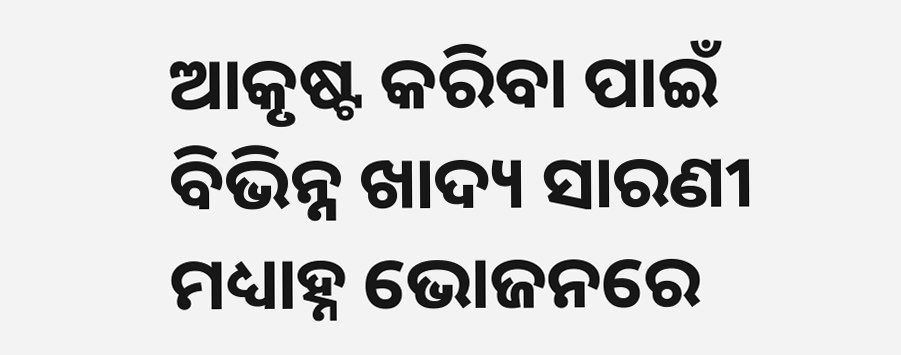ଆକୃଷ୍ଟ କରିବା ପାଇଁ ବିଭିନ୍ନ ଖାଦ୍ୟ ସାରଣୀ ମଧ୍ୟାହ୍ନ ଭୋଜନରେ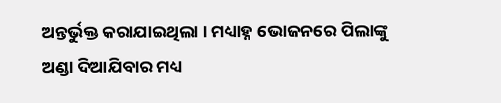ଅନ୍ତର୍ଭୁକ୍ତ କରାଯାଇଥିଲା । ମଧ୍ୟାହ୍ନ ଭୋଜନରେ ପିଲାଙ୍କୁ ଅଣ୍ଡା ଦିଆଯିବାର ମଧ୍ୟ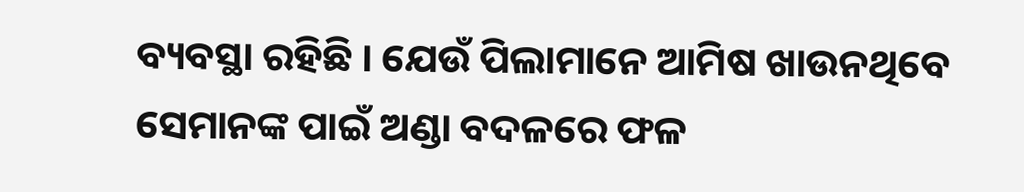ବ୍ୟବସ୍ଥା ରହିଛି । ଯେଉଁ ପିଲାମାନେ ଆମିଷ ଖାଉନଥିବେ ସେମାନଙ୍କ ପାଇଁ ଅଣ୍ଡା ବଦଳରେ ଫଳ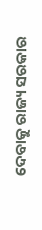ଦେବାକୁ ରାଜ୍ୟ ସରକାର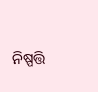ନିଷ୍ପତ୍ତି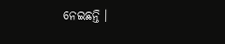ନେଇଛନ୍ତି ।